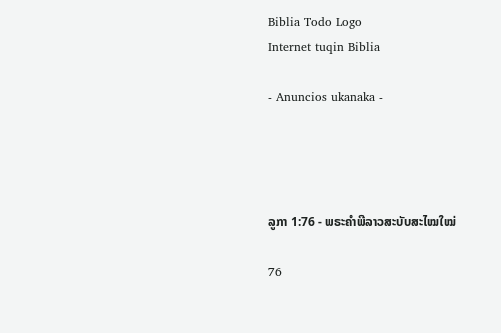Biblia Todo Logo
Internet tuqin Biblia

- Anuncios ukanaka -




ລູກາ 1:76 - ພຣະຄຳພີລາວສະບັບສະໄໝໃໝ່

76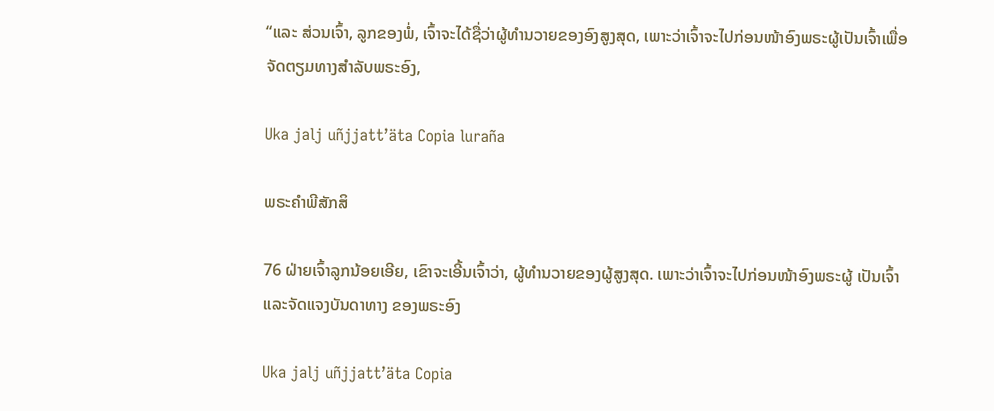“ແລະ ສ່ວນເຈົ້າ, ລູກຂອງພໍ່, ເຈົ້າຈະໄດ້ຊື່ວ່າຜູ້ທຳນວາຍຂອງອົງສູງສຸດ, ເພາະວ່າເຈົ້າຈະໄປກ່ອນໜ້າອົງພຣະຜູ້ເປັນເຈົ້າເພື່ອຈັດຕຽມທາງສຳລັບພຣະອົງ,

Uka jalj uñjjattʼäta Copia luraña

ພຣະຄຳພີສັກສິ

76 ຝ່າຍເຈົ້າລູກນ້ອຍເອີຍ, ເຂົາຈະເອີ້ນເຈົ້າວ່າ, ຜູ້ທຳນວາຍຂອງຜູ້ສູງສຸດ. ເພາະວ່າເຈົ້າຈະໄປກ່ອນໜ້າອົງພຣະຜູ້ ເປັນເຈົ້າ ແລະຈັດແຈງບັນດາທາງ ຂອງພຣະອົງ

Uka jalj uñjjattʼäta Copia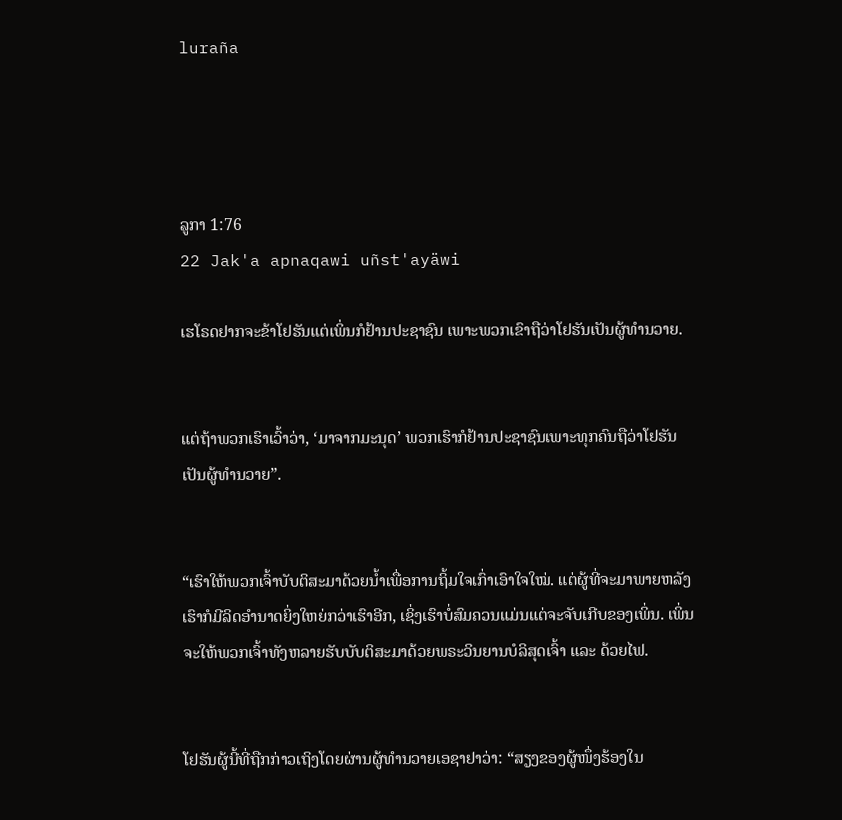luraña




ລູກາ 1:76
22 Jak'a apnaqawi uñst'ayäwi

ເຮໂຣດຢາກຈະຂ້າໂຢຮັນແຕ່ເພິ່ນກໍຢ້ານປະຊາຊົນ ເພາະພວກເຂົາຖືວ່າໂຢຮັນເປັນຜູ້ທຳນວາຍ.


ແຕ່ຖ້າພວກເຮົາເວົ້າວ່າ, ‘ມາຈາກມະນຸດ’ ພວກເຮົາກໍຢ້ານປະຊາຊົນເພາະທຸກຄົນຖືວ່າໂຢຮັນເປັນຜູ້ທຳນວາຍ”.


“ເຮົາໃຫ້ພວກເຈົ້າບັບຕິສະມາດ້ວຍນ້ຳເພື່ອການຖິ້ມໃຈເກົ່າເອົາໃຈໃໝ່. ແຕ່ຜູ້ທີ່ຈະມາພາຍຫລັງເຮົາກໍມີລິດອຳນາດຍິ່ງໃຫຍ່ກວ່າເຮົາອີກ, ເຊິ່ງເຮົາບໍ່ສົມຄວນແມ່ນແຕ່ຈະຈັບເກີບຂອງເພິ່ນ. ເພິ່ນຈະໃຫ້ພວກເຈົ້າທັງຫລາຍຮັບບັບຕິສະມາດ້ວຍພຣະວິນຍານບໍລິສຸດເຈົ້າ ແລະ ດ້ວຍໄຟ.


ໂຢຮັນຜູ້ນີ້ທີ່ຖືກກ່າວເຖິງໂດຍຜ່ານຜູ້ທຳນວາຍເອຊາຢາວ່າ: “ສຽງຂອງຜູ້ໜຶ່ງຮ້ອງໃນ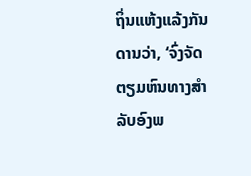ຖິ່ນແຫ້ງແລ້ງກັນດານວ່າ, ‘ຈົ່ງຈັດຕຽມຫົນທາງສຳລັບອົງພ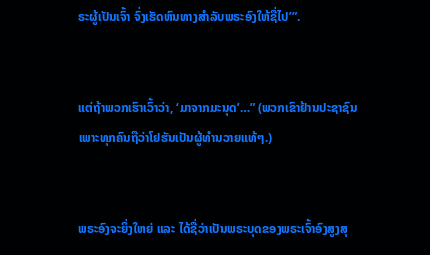ຣະຜູ້ເປັນເຈົ້າ ຈົ່ງເຮັດຫົນທາງສຳລັບພຣະອົງໃຫ້ຊື່ໄປ’”.


ແຕ່ຖ້າພວກເຮົາເວົ້າວ່າ, ‘ມາຈາກມະນຸດ’…” (ພວກເຂົາຢ້ານປະຊາຊົນ ເພາະທຸກຄົນຖືວ່າໂຢຮັນເປັນຜູ້ທຳນວາຍແທ້ໆ.)


ພຣະອົງຈະຍິ່ງໃຫຍ່ ແລະ ໄດ້ຊື່ວ່າເປັນພຣະບຸດຂອງພຣະເຈົ້າອົງສູງສຸ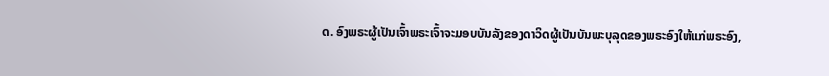ດ. ອົງພຣະຜູ້ເປັນເຈົ້າພຣະເຈົ້າຈະມອບບັນລັງຂອງດາວິດຜູ້ເປັນບັນພະບຸລຸດຂອງພຣະອົງໃຫ້ແກ່ພຣະອົງ,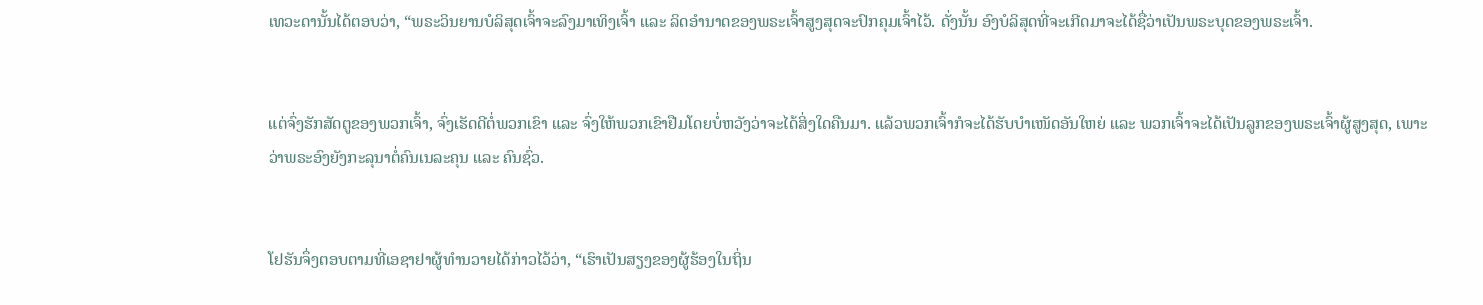ເທວະດານັ້ນໄດ້ຕອບວ່າ, “ພຣະວິນຍານບໍລິສຸດເຈົ້າຈະລົງມາເທິງເຈົ້າ ແລະ ລິດອຳນາດຂອງພຣະເຈົ້າສູງສຸດຈະປົກຄຸມເຈົ້າໄວ້. ດັ່ງນັ້ນ ອົງບໍລິສຸດທີ່ຈະເກີດມາຈະໄດ້ຊື່ວ່າເປັນພຣະບຸດຂອງພຣະເຈົ້າ.


ແຕ່ຈົ່ງຮັກສັດຕູຂອງພວກເຈົ້າ, ຈົ່ງເຮັດດີຕໍ່ພວກເຂົາ ແລະ ຈົ່ງໃຫ້ພວກເຂົາຢືມໂດຍບໍ່ຫວັງວ່າຈະໄດ້ສິ່ງໃດຄືນມາ. ແລ້ວພວກເຈົ້າກໍຈະໄດ້ຮັບບຳເໜັດອັນໃຫຍ່ ແລະ ພວກເຈົ້າຈະໄດ້ເປັນລູກຂອງພຣະເຈົ້າຜູ້ສູງສຸດ, ເພາະວ່າພຣະອົງຍັງກະລຸນາຕໍ່ຄົນເນລະຄຸນ ແລະ ຄົນຊົ່ວ.


ໂຢຮັນຈຶ່ງຕອບຕາມທີ່ເອຊາຢາຜູ້ທຳນວາຍໄດ້ກ່າວໄວ້ວ່າ, “ເຮົາເປັນສຽງຂອງຜູ້ຮ້ອງໃນຖິ່ນ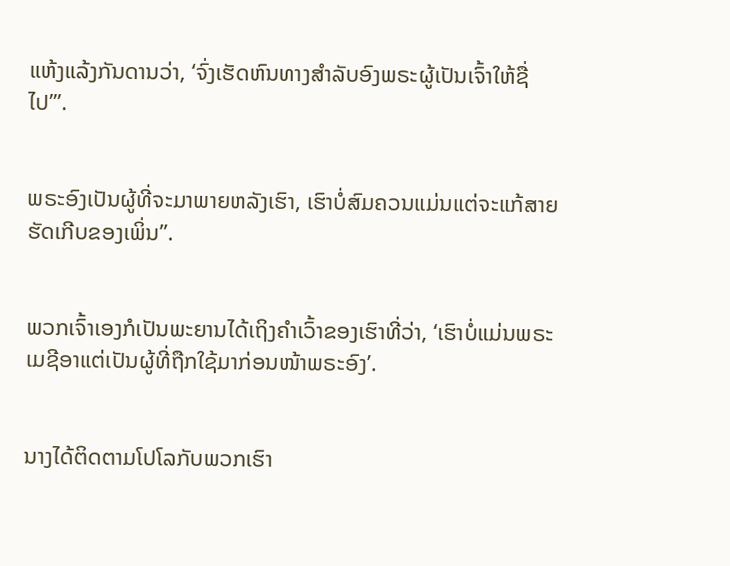ແຫ້ງແລ້ງກັນດານວ່າ, ‘ຈົ່ງເຮັດຫົນທາງສຳລັບອົງພຣະຜູ້ເປັນເຈົ້າໃຫ້ຊື່ໄປ’”.


ພຣະອົງເປັນຜູ້ທີ່ຈະມາພາຍຫລັງເຮົາ, ເຮົາບໍ່ສົມຄວນແມ່ນແຕ່ຈະແກ້ສາຍຮັດເກີບຂອງເພິ່ນ”.


ພວກເຈົ້າເອງກໍເປັນພະຍານໄດ້ເຖິງຄຳເວົ້າຂອງເຮົາທີ່ວ່າ, ‘ເຮົາບໍ່ແມ່ນພຣະເມຊີອາແຕ່ເປັນຜູ້ທີ່ຖືກໃຊ້ມາກ່ອນໜ້າພຣະອົງ’.


ນາງໄດ້ຕິດຕາມໂປໂລກັບພວກເຮົາ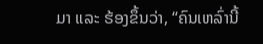ມາ ແລະ ຮ້ອງຂຶ້ນວ່າ, “ຄົນເຫລົ່ານີ້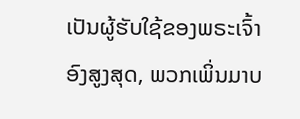ເປັນຜູ້ຮັບໃຊ້ຂອງພຣະເຈົ້າອົງສູງສຸດ, ພວກເພິ່ນມາບ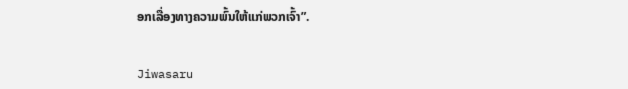ອກເລື່ອງທາງຄວາມພົ້ນໃຫ້ແກ່ພວກເຈົ້າ”.


Jiwasaru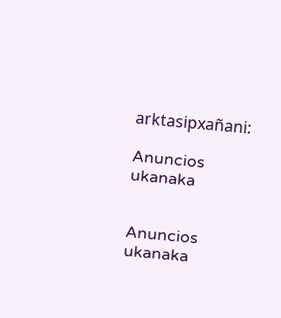arktasipxañani:

Anuncios ukanaka


Anuncios ukanaka